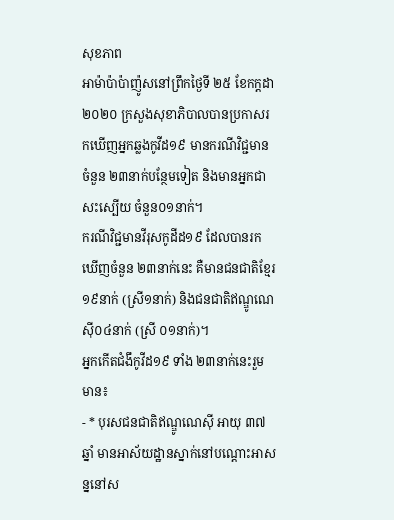សុខភាព
អាម៉ាប៉ាប៉ាញ៉ូសនៅព្រឹកថ្ងៃទី ២៥ ខែកក្តដា ២០២០ ក្រសួងសុខាភិបាលបានប្រកាសរកឃើញអ្នកឆ្លងកូវីដ១៩ មានករណីវិជ្ជមានចំនួន ២៣នាក់បន្ថែមទៀត និងមានអ្នកជាសះស្បើយ ចំនួន០១នាក់។
ករណីវិជ្ជមានវីរុសកូដីដ១៩ ដែលបានរកឃើញចំនួន ២៣នាក់នេះ គឺមានជនជាតិខ្មែរ ១៩នាក់ (ស្រី១នាក់) និងជនជាតិឥណ្ឌូណេស៊ី០៤នាក់ (ស្រី ០១នាក់)។
អ្នកកើតជំងឹកូវីដ១៩ ទាំង ២៣នាក់នេះរួមមាន៖
- * បុរសជនជាតិឥណ្ឌូណេស៊ី អាយុ ៣៧ឆ្នាំ មានអាស័យដ្ឋានស្នាក់នៅបណ្ដោះអាសន្ននៅស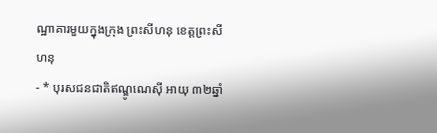ណ្ឋាគារមួយក្នុងក្រុង ព្រះសីហនុ ខេត្តព្រះសីហនុ
- * បុរសជនជាតិឥណ្ឌូណេស៊ី អាយុ ៣២ឆ្នាំ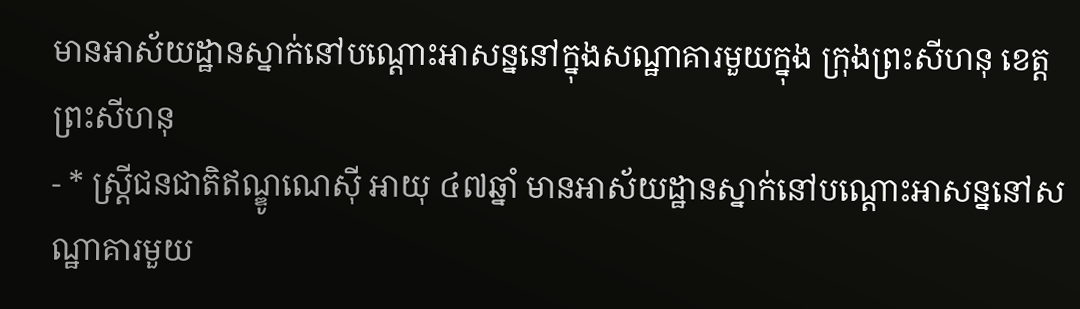មានអាស័យដ្ឋានស្នាក់នៅបណ្ដោះអាសន្ននៅក្នុងសណ្ឋាគារមួយក្នុង ក្រុងព្រះសីហនុ ខេត្តព្រះសីហនុ
- * ស្ត្រីជនជាតិឥណ្ឌូណេស៊ី អាយុ ៤៧ឆ្នាំ មានអាស័យដ្ឋានស្នាក់នៅបណ្ដោះអាសន្ននៅសណ្ឋាគារមួយ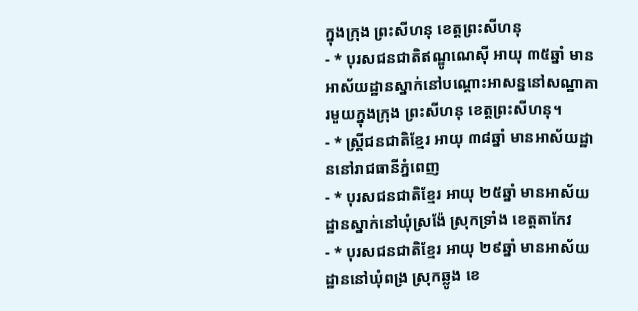ក្នុងក្រុង ព្រះសីហនុ ខេត្តព្រះសីហនុ
- * បុរសជនជាតិឥណ្ឌូណេស៊ី អាយុ ៣៥ឆ្នាំ មានអាស័យដ្ឋានស្នាក់នៅបណ្ដោះអាសន្ននៅសណ្ឋាគារមួយក្នុងក្រុង ព្រះសីហនុ ខេត្តព្រះសីហនុ។
- * ស្ត្រីជនជាតិខ្មែរ អាយុ ៣៨ឆ្នាំ មានអាស័យដ្ឋាននៅរាជធានីភ្នំពេញ
- * បុរសជនជាតិខ្មែរ អាយុ ២៥ឆ្នាំ មានអាស័យដ្ឋានស្នាក់នៅឃុំស្រង៉ែ ស្រុកទ្រាំង ខេត្តតាកែវ
- * បុរសជនជាតិខ្មែរ អាយុ ២៩ឆ្នាំ មានអាស័យដ្ឋាននៅឃុំពង្រ ស្រុកឆ្លូង ខេ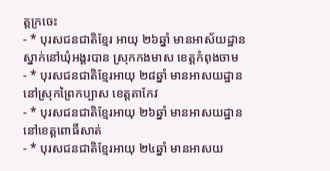ត្តក្រចេះ
- * បុរសជនជាតិខ្មែរ អាយុ ២៦ឆ្នាំ មានអាស័យដ្ឋានស្នាក់នៅឃុំអង្គរបាន ស្រុកកងមាស ខេត្តកំពុងចាម
- * បុរសជនជាតិខ្មែរអាយុ ២៨ឆ្នាំ មានអាសយដ្ឋាននៅស្រុកព្រៃកប្បាស ខេត្តតាកែវ
- * បុរសជនជាតិខ្មែរអាយុ ២៦ឆ្នាំ មានអាសយដ្ឋាននៅខេត្តពោធិ៍សាត់
- * បុរសជនជាតិខ្មែរអាយុ ២៤ឆ្នាំ មានអាសយ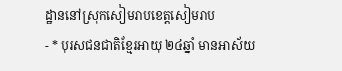ដ្ឋាននៅស្រុកសៀមរាបខេត្តសៀមរាប
- * បុរសជនជាតិខ្មែរអាយុ ២៤ឆ្នាំ មានអាស័យ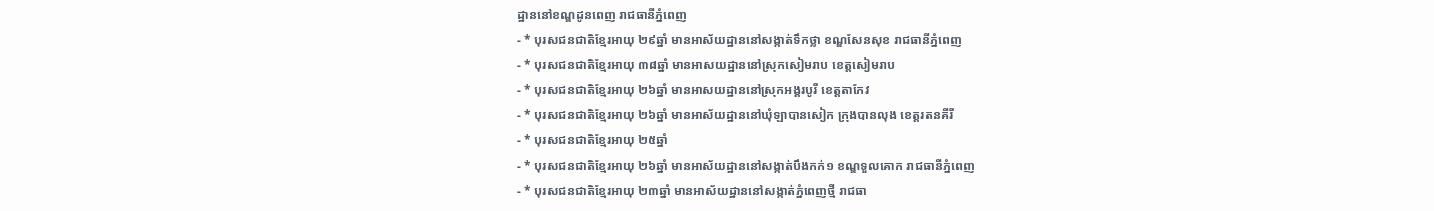ដ្ឋាននៅខណ្ឌដូនពេញ រាជធានីភ្នំពេញ
- * បុរសជនជាតិខ្មែរអាយុ ២៩ឆ្នាំ មានអាស័យដ្ឋាននៅសង្កាត់ទឹកថ្លា ខណ្ឌសែនសុខ រាជធានីភ្នំពេញ
- * បុរសជនជាតិខ្មែរអាយុ ៣៨ឆ្នាំ មានអាសយដ្ឋាននៅស្រុកសៀមរាប ខេត្តសៀមរាប
- * បុរសជនជាតិខ្មែរអាយុ ២៦ឆ្នាំ មានអាសយដ្ឋាននៅស្រុកអង្គរបូរី ខេត្តតាកែវ
- * បុរសជនជាតិខ្មែរអាយុ ២៦ឆ្នាំ មានអាស័យដ្ឋាននៅឃុំឡាបានសៀក ក្រុងបានលុង ខេត្តរតនគីរី
- * បុរសជនជាតិខ្មែរអាយុ ២៥ឆ្នាំ
- * បុរសជនជាតិខ្មែរអាយុ ២៦ឆ្នាំ មានអាស័យដ្ឋាននៅសង្កាត់បឹងកក់១ ខណ្ឌទួលគោក រាជធានីភ្នំពេញ
- * បុរសជនជាតិខ្មែរអាយុ ២៣ឆ្នាំ មានអាស័យដ្ឋាននៅសង្កាត់ភ្នំពេញថ្មី រាជធា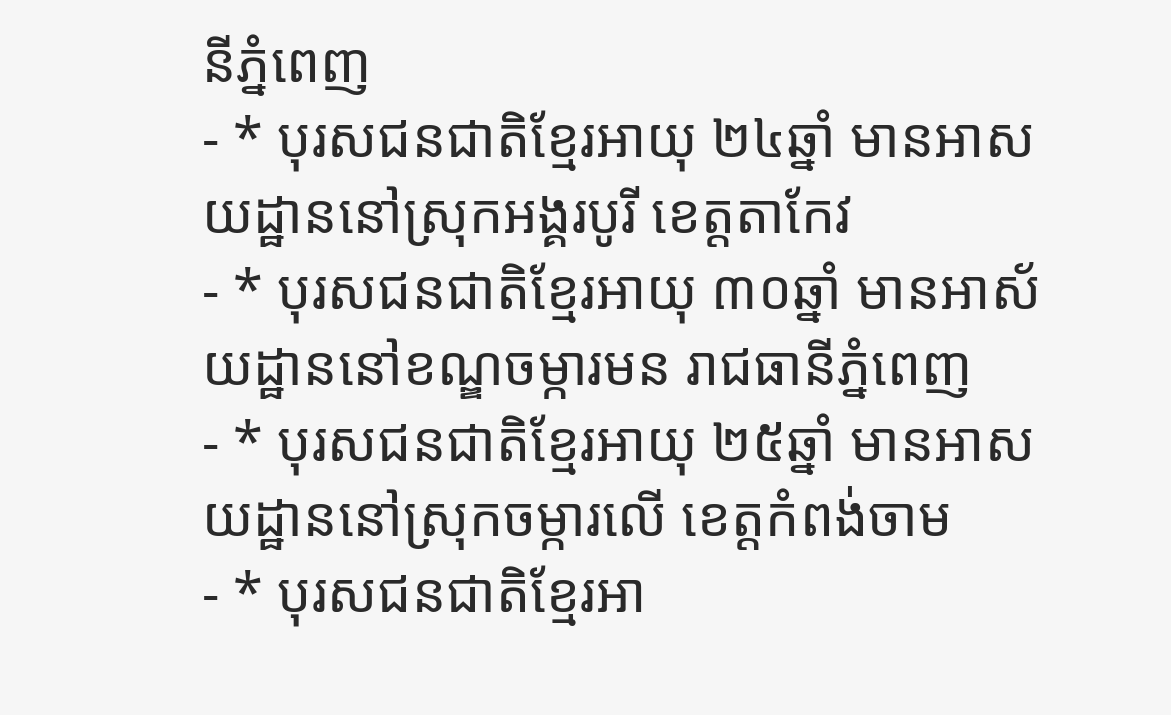នីភ្នំពេញ
- * បុរសជនជាតិខ្មែរអាយុ ២៤ឆ្នាំ មានអាសយដ្ឋាននៅស្រុកអង្គរបូរី ខេត្តតាកែវ
- * បុរសជនជាតិខ្មែរអាយុ ៣០ឆ្នាំ មានអាស័យដ្ឋាននៅខណ្ឌចម្ការមន រាជធានីភ្នំពេញ
- * បុរសជនជាតិខ្មែរអាយុ ២៥ឆ្នាំ មានអាសយដ្ឋាននៅស្រុកចម្ការលើ ខេត្តកំពង់ចាម
- * បុរសជនជាតិខ្មែរអា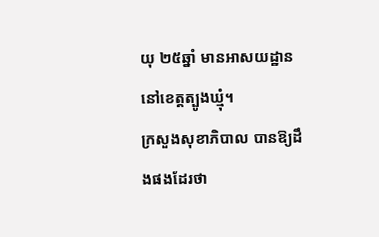យុ ២៥ឆ្នាំ មានអាសយដ្ឋាននៅខេត្តត្បូងឃ្មុំ។
ក្រសួងសុខាភិបាល បានឱ្យដឹងផងដែរថា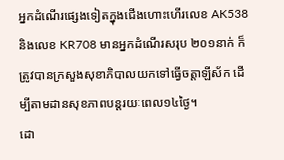អ្នកដំណើរផ្សេងទៀតក្នុងជើងហោះហើរលេខ AK538 និងលេខ KR708 មានអ្នកដំណើរសរុប ២០១នាក់ ក៏ត្រូវបានក្រសួងសុខាភិបាលយកទៅធ្វើចត្តាឡីស័ក ដើម្បីតាមដានសុខភាពបន្តរយៈពេល១៤ថ្ងៃ។
ដោ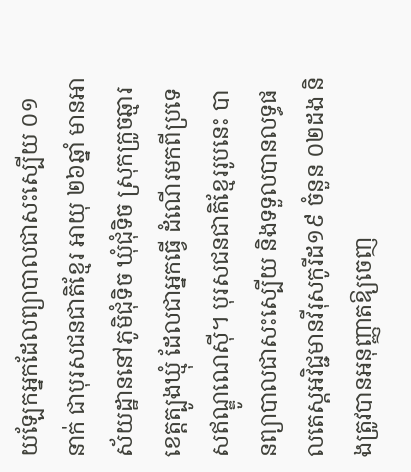យឡែកអ្នកដែលព្យាបាលជាសះស្បើយ ០១នាក់ ជាបុរសជនជាតិខ្មែរ អាយុ ២៦ឆ្នាំ មានអាស័យដ្ឋាននៅភូមិជុំទិច ឃុំជុំទិច ស្រុកក្រូចឆ្មារ ខេត្តត្បូងឃ្មុំ ដែលជាអ្នកធ្វើ ដំណើរមកពីប្រទេសឥណ្ឌូណេស៊ី។ បុរសជនជាតិខ្មែររូបនេះ បានព្យាបាលជាសះស្បើយ និងទទួលបានលទ្ធផលតេស្តអវិជ្ជមានវីរុសកូរីដ១៩ ចំនួន ០២ដង និងត្រូវបានអនុញ្ញាតឱ្យចេញ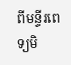ពីមន្ទីរពេទ្យមិ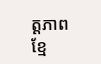ត្តភាពខ្មែ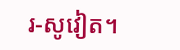រ-សូវៀត។